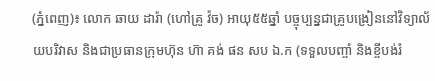(ភ្នំពេញ)៖ លោក ឆាយ ដារ៉ា (ហៅគ្រូ វ៉ច) អាយុ៥៥ឆ្នាំ បច្ចុប្បន្នជាគ្រូបង្រៀននៅវិទ្យាល័យបរិវាស និងជាប្រធានក្រុមហ៊ុន ហ៊ា គង់ ផន សប ឯ.ក (ទទួលបញ្ចាំ និងខ្ចីបង់រំ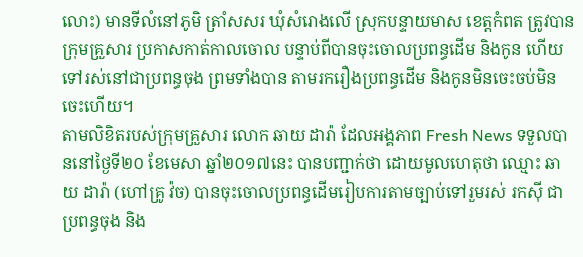លោះ) មានទីលំនៅភូមិ ត្រាំសសរ ឃុំសំរោងលើ ស្រុកបន្ទាយមាស ខេត្តកំពត ត្រូវបាន ក្រុមគ្រួសារ ប្រកាសកាត់កាលចោល បន្ទាប់ពីបានចុះចោលប្រពន្ធដើម និងកូន ហើយទៅរស់នៅជាប្រពន្ធចុង ព្រមទាំងបាន តាមរករឿងប្រពន្ធដើម និងកូនមិនចេះចប់មិនចេះហើយ។
តាមលិខិតរបស់ក្រុមគ្រួសារ លោក ឆាយ ដារ៉ា ដែលអង្គភាព Fresh News ទទួលបាននៅថ្ងៃទី២០ ខែមេសា ឆ្នាំ២០១៧នេះ បានបញ្ជាក់ថា ដោយមូលហេតុថា ឈ្មោះ ឆាយ ដារ៉ា (ហៅគ្រូ វ៉ច) បានចុះចោលប្រពន្ធដើមរៀបការតាមច្បាប់ទៅរួមរស់ រកស៊ី ជាប្រពន្ធចុង និង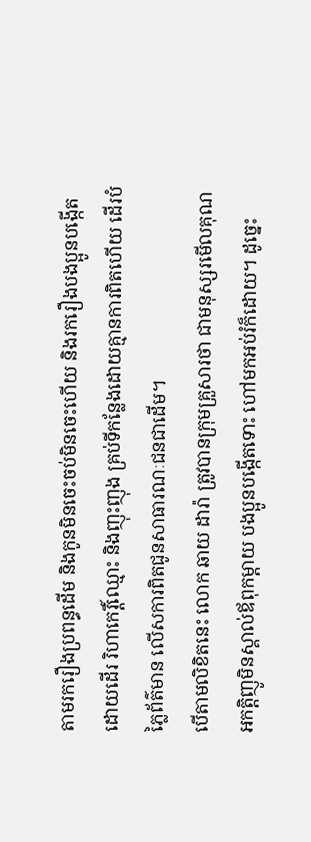តាមរករឿងប្រពន្ធដើម និងកូនមិនចេះចប់មិនចេះហើយ និងរករឿងបងប្អូនបង្កើត ដោយដើរ រិហាកេរ្តិ៍ឈ្មោះ និងញុះញុង គ្រប់ទីកន្លែងដោយគ្មានការពិតហើយ ដើរបំភ្លៃព័ត៌មាន លើសការពិតជូនសាធារណៈជនជាដើម។
បើតាមលិខិតនេះ លោក ឆាយ ដារ៉ា ត្រូវបានក្រុមគ្រួសារថា ជាមនុស្សរមើលគុណ អកត្តិញូមិនស្គាល់ឪពុកម្តាយ បងប្អូនបង្កើតទោះ ហៅមកអប់រំក៏ដោយ។ ដូច្នេះ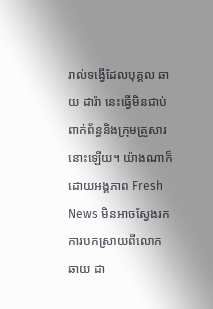រាល់ទង្វើដែលបុគ្គល ឆាយ ដារ៉ា នេះធ្វើមិនជាប់ពាក់ព័ន្ធនិងក្រុមគ្រួសារនោះឡើយ។ យ៉ាងណាក៏ ដោយអង្គភាព Fresh News មិនអាចស្វែងរកការបកស្រាយពីលោក ឆាយ ដា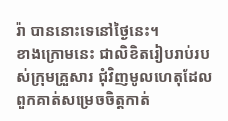រ៉ា បាននោះទេនៅថ្ងៃនេះ។
ខាងក្រោមនេះ ជាលិខិតរៀបរាប់របស់ក្រុមគ្រួសារ ជុំវិញមូលហេតុដែលពួកគាត់សម្រេចចិត្តកាត់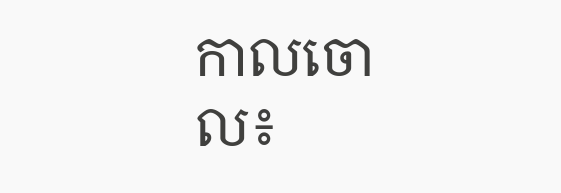កាលចោល៖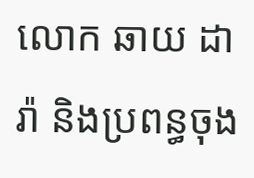លោក ឆាយ ដារ៉ា និងប្រពន្ធចុង